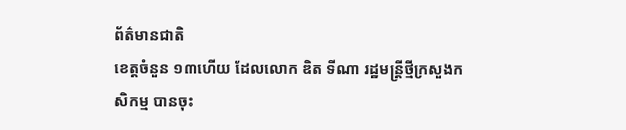ព័ត៌មានជាតិ
ខេត្តចំនួន ១៣ហើយ ដែលលោក ឌិត ទីណា រដ្ឋមន្ដ្រីថ្មីក្រសួងកសិកម្ម បានចុះ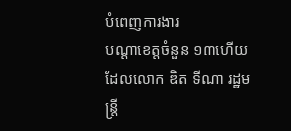បំពេញការងារ
បណ្ដាខេត្តចំនួន ១៣ហើយ ដែលលោក ឌិត ទីណា រដ្ឋមន្ដ្រី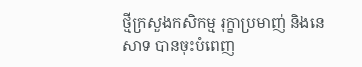ថ្មីក្រសួងកសិកម្ម រុក្ខាប្រមាញ់ និងនេសាទ បានចុះបំពេញ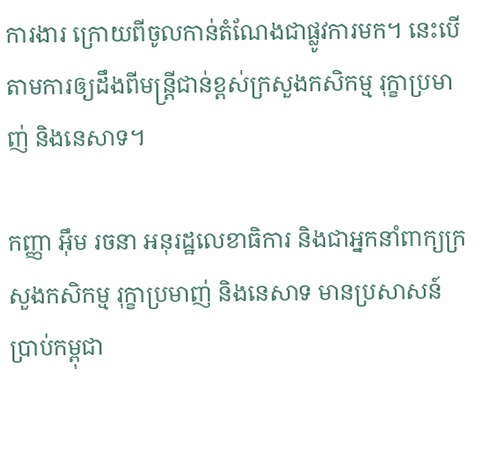ការងារ ក្រោយពីចូលកាន់តំណែងជាផ្លូវការមក។ នេះបើតាមការឲ្យដឹងពីមន្ត្រីជាន់ខ្ពស់ក្រសួងកសិកម្ម រុក្ខាប្រមាញ់ និងនេសាទ។

កញ្ញា អ៊ឹម រចនា អនុរដ្ឋលេខាធិការ និងជាអ្នកនាំពាក្យក្រសួងកសិកម្ម រុក្ខាប្រមាញ់ និងនេសាទ មានប្រសាសន៍ប្រាប់កម្ពុជា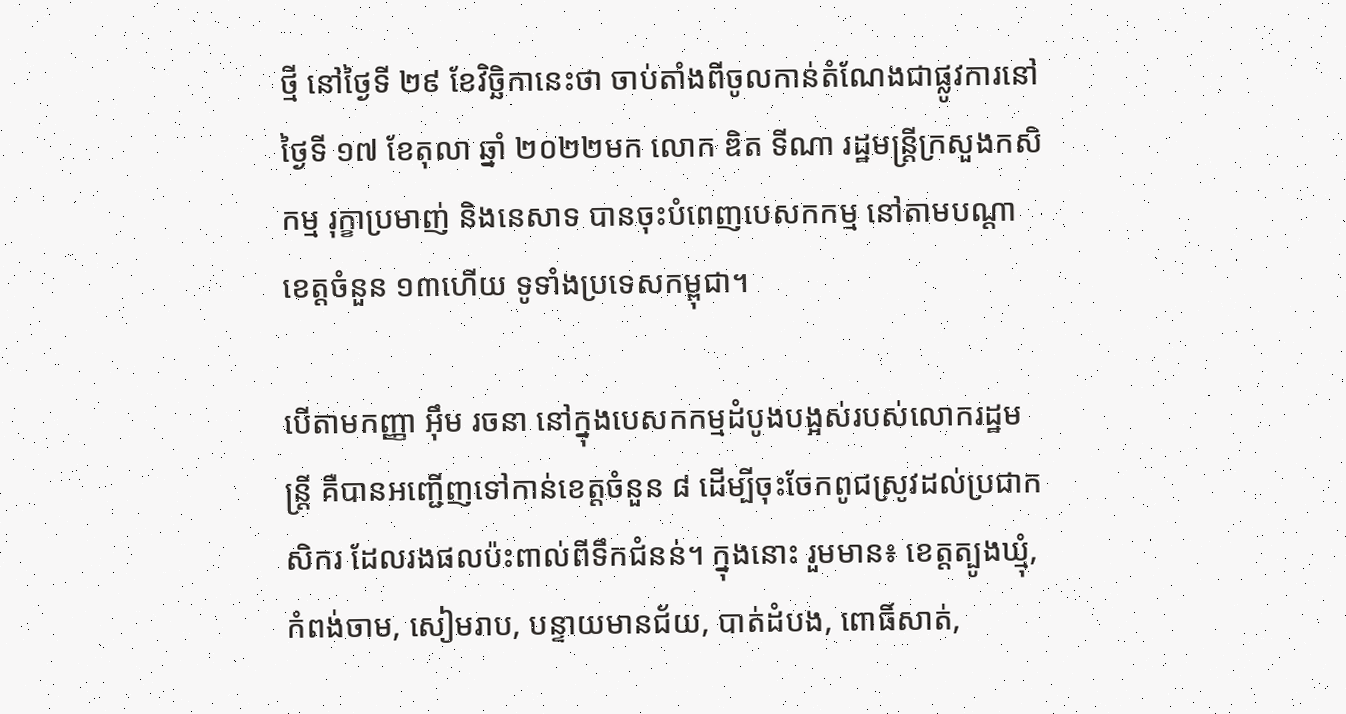ថ្មី នៅថ្ងៃទី ២៩ ខែវិច្ឆិកានេះថា ចាប់តាំងពីចូលកាន់តំណែងជាផ្លូវការនៅថ្ងៃទី ១៧ ខែតុលា ឆ្នាំ ២០២២មក លោក ឌិត ទីណា រដ្ឋមន្ដ្រីក្រសួងកសិកម្ម រុក្ខាប្រមាញ់ និងនេសាទ បានចុះបំពេញបេសកកម្ម នៅតាមបណ្ដាខេត្តចំនួន ១៣ហើយ ទូទាំងប្រទេសកម្ពុជា។

បើតាមកញ្ញា អ៊ឹម រចនា នៅក្នុងបេសកកម្មដំបូងបង្អស់របស់លោករដ្ឋមន្ដ្រី គឺបានអញ្ជើញទៅកាន់ខេត្តចំនួន ៨ ដើម្បីចុះចែកពូជស្រូវដល់ប្រជាកសិករ ដែលរងផលប៉ះពាល់ពីទឹកជំនន់។ ក្នុងនោះ រួមមាន៖ ខេត្តត្បូងឃ្មុំ, កំពង់ចាម, សៀមរាប, បន្ទាយមានជ័យ, បាត់ដំបង, ពោធិ៍សាត់,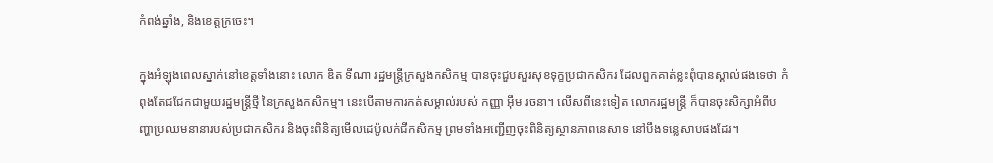កំពង់ឆ្នាំង, និងខេត្តក្រចេះ។

ក្នុងអំឡុងពេលស្នាក់នៅខេត្តទាំងនោះ លោក ឌិត ទីណា រដ្ឋមន្ដ្រីក្រសួងកសិកម្ម បានចុះជួបសួរសុខទុក្ខប្រជាកសិករ ដែលពួកគាត់ខ្លះពុំបានស្គាល់ផងទេថា កំពុងតែជជែកជាមួយរដ្ឋមន្ដ្រីថ្មី នៃក្រសួងកសិកម្ម។ នេះបើតាមការកត់សម្គាល់របស់ កញ្ញា អ៊ឹម រចនា។ លើសពីនេះទៀត លោករដ្ឋមន្ត្រី ក៏បានចុះសិក្សាអំពីបញ្ហាប្រឈមនានារបស់ប្រជាកសិករ និងចុះពិនិត្យមើលដេប៉ូលក់ជីកសិកម្ម ព្រមទាំងអញ្ជើញចុះពិនិត្យស្ថានភាពនេសាទ នៅបឹងទន្លេសាបផងដែរ។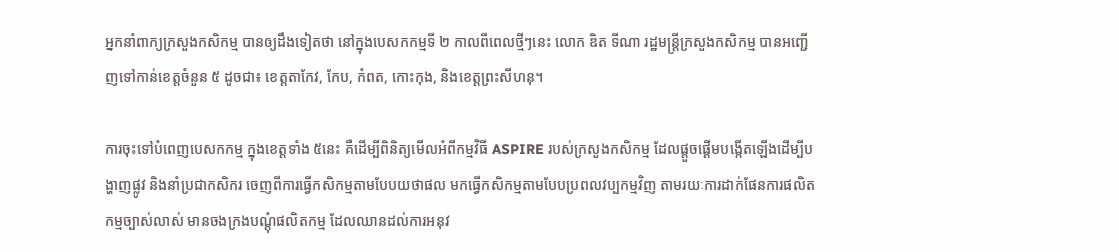អ្នកនាំពាក្យក្រសួងកសិកម្ម បានឲ្យដឹងទៀតថា នៅក្នុងបេសកកម្មទី ២ កាលពីពេលថ្មីៗនេះ លោក ឌិត ទីណា រដ្ឋមន្ដ្រីក្រសួងកសិកម្ម បានអញ្ជើញទៅកាន់ខេត្តចំនួន ៥ ដូចជា៖ ខេត្តតាកែវ, កែប, កំពត, កោះកុង, និងខេត្តព្រះសីហនុ។

ការចុះទៅបំពេញបេសកកម្ម ក្នុងខេត្តទាំង ៥នេះ គឺដើម្បីពិនិត្យមើលអំពីកម្មវិធី ASPIRE របស់ក្រសួងកសិកម្ម ដែលផ្ដួចផ្ដើមបង្កើតឡើងដើម្បីបង្ហាញផ្លូវ និងនាំប្រជាកសិករ ចេញពីការធ្វើកសិកម្មតាមបែបយថាផល មកធ្វើកសិកម្មតាមបែបប្រពលវប្បកម្មវិញ តាមរយៈការដាក់ផែនការផលិតកម្មច្បាស់លាស់ មានចងក្រងបណ្តុំផលិតកម្ម ដែលឈានដល់ការអនុវ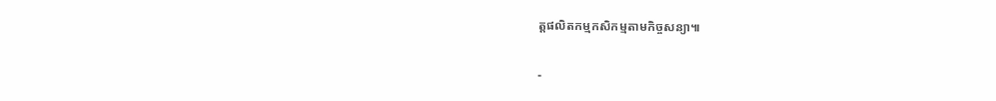ត្តផលិតកម្មកសិកម្មតាមកិច្ចសន្យា៕

-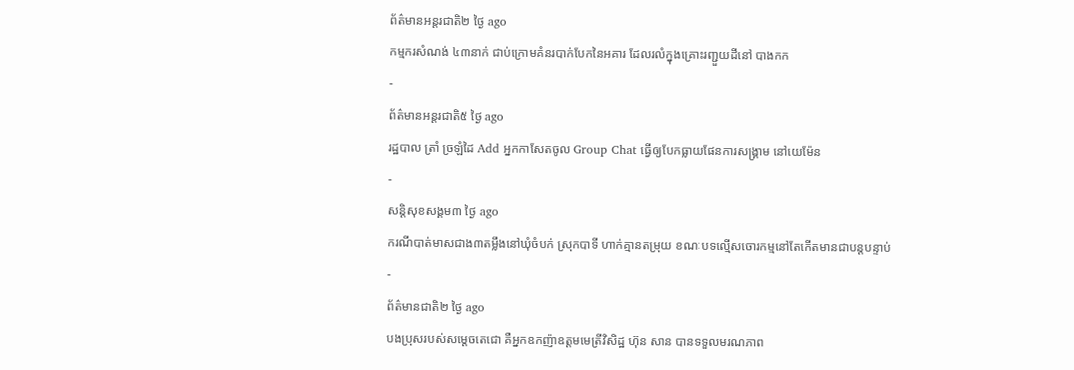ព័ត៌មានអន្ដរជាតិ២ ថ្ងៃ ago
កម្មករសំណង់ ៤៣នាក់ ជាប់ក្រោមគំនរបាក់បែកនៃអគារ ដែលរលំក្នុងគ្រោះរញ្ជួយដីនៅ បាងកក
-
ព័ត៌មានអន្ដរជាតិ៥ ថ្ងៃ ago
រដ្ឋបាល ត្រាំ ច្រឡំដៃ Add អ្នកកាសែតចូល Group Chat ធ្វើឲ្យបែកធ្លាយផែនការសង្គ្រាម នៅយេម៉ែន
-
សន្តិសុខសង្គម៣ ថ្ងៃ ago
ករណីបាត់មាសជាង៣តម្លឹងនៅឃុំចំបក់ ស្រុកបាទី ហាក់គ្មានតម្រុយ ខណៈបទល្មើសចោរកម្មនៅតែកើតមានជាបន្តបន្ទាប់
-
ព័ត៌មានជាតិ២ ថ្ងៃ ago
បងប្រុសរបស់សម្ដេចតេជោ គឺអ្នកឧកញ៉ាឧត្តមមេត្រីវិសិដ្ឋ ហ៊ុន សាន បានទទួលមរណភាព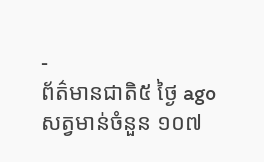-
ព័ត៌មានជាតិ៥ ថ្ងៃ ago
សត្វមាន់ចំនួន ១០៧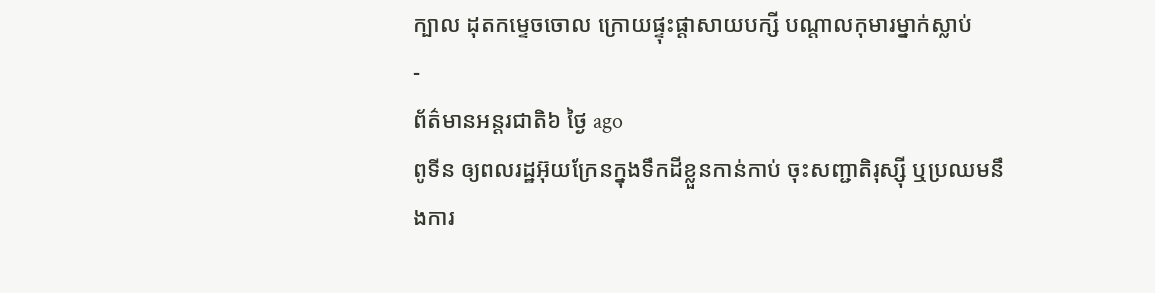ក្បាល ដុតកម្ទេចចោល ក្រោយផ្ទុះផ្ដាសាយបក្សី បណ្តាលកុមារម្នាក់ស្លាប់
-
ព័ត៌មានអន្ដរជាតិ៦ ថ្ងៃ ago
ពូទីន ឲ្យពលរដ្ឋអ៊ុយក្រែនក្នុងទឹកដីខ្លួនកាន់កាប់ ចុះសញ្ជាតិរុស្ស៊ី ឬប្រឈមនឹងការ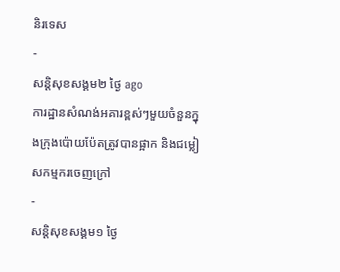និរទេស
-
សន្តិសុខសង្គម២ ថ្ងៃ ago
ការដ្ឋានសំណង់អគារខ្ពស់ៗមួយចំនួនក្នុងក្រុងប៉ោយប៉ែតត្រូវបានផ្អាក និងជម្លៀសកម្មករចេញក្រៅ
-
សន្តិសុខសង្គម១ ថ្ងៃ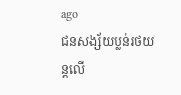ago
ជនសង្ស័យប្លន់រថយន្តលើ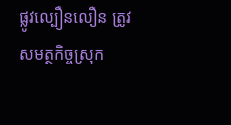ផ្លូវល្បឿនលឿន ត្រូវសមត្ថកិច្ចស្រុក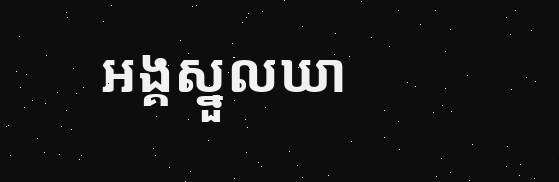អង្គស្នួលឃា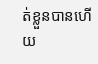ត់ខ្លួនបានហើយ